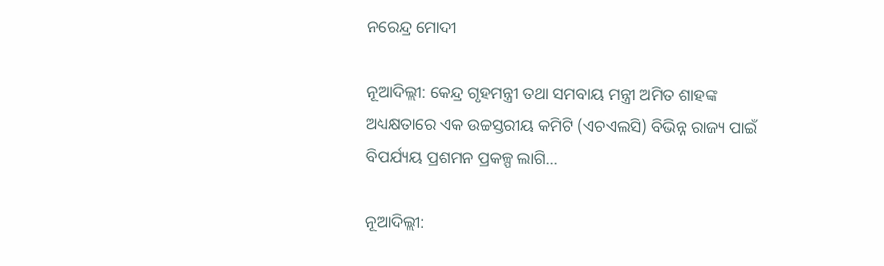ନରେନ୍ଦ୍ର ମୋଦୀ

ନୂଆଦିଲ୍ଲୀ: କେନ୍ଦ୍ର ଗୃହମନ୍ତ୍ରୀ ତଥା ସମବାୟ ମନ୍ତ୍ରୀ ଅମିତ ଶାହଙ୍କ ଅଧ୍ୟକ୍ଷତାରେ ଏକ ଉଚ୍ଚସ୍ତରୀୟ କମିଟି (ଏଚଏଲସି) ବିଭିନ୍ନ ରାଜ୍ୟ ପାଇଁ ବିପର୍ଯ୍ୟୟ ପ୍ରଶମନ ପ୍ରକଳ୍ପ ଲାଗି…

ନୂଆଦିଲ୍ଲୀ: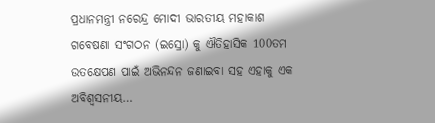ପ୍ରଧାନମନ୍ତ୍ରୀ ନରେନ୍ଦ୍ର ମୋଦୀ ଭାରତୀୟ ମହାକାଶ ଗବେଷଣା ସଂଗଠନ (ଇସ୍ରୋ) କୁ ଐତିହାସିକ 100ତମ ଉତକ୍ଷେପଣ ପାଇଁ ଅଭିନନ୍ଦନ ଜଣାଇବା ସହ ଏହାକୁ ଏକ ଅବିଶ୍ୱସନୀୟ…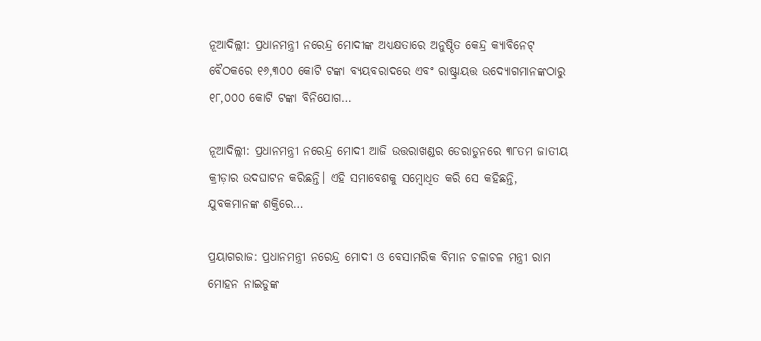ନୂଆଦିଲ୍ଲୀ: ପ୍ରଧାନମନ୍ତ୍ରୀ ନରେନ୍ଦ୍ର ମୋଦୀଙ୍କ ଅଧ୍ୟକ୍ଷତାରେ ଅନୁଷ୍ଠିତ କେନ୍ଦ୍ର କ୍ୟାବିନେଟ୍ ବୈଠକରେ ୧୬,୩୦୦ କୋଟି ଟଙ୍କା ବ୍ୟୟବରାଦରେ ଏବଂ ରାଷ୍ଟ୍ରାୟତ୍ତ ଉଦ୍ୟୋଗମାନଙ୍କଠାରୁ ୧୮,୦୦୦ କୋଟି ଟଙ୍କା ବିନିଯୋଗ…

ନୂଆଦିଲ୍ଲୀ: ପ୍ରଧାନମନ୍ତ୍ରୀ ନରେନ୍ଦ୍ର ମୋଦୀ ଆଜି ଉତ୍ତରାଖଣ୍ଡର ଡେରାଡୁନରେ ୩୮ତମ ଜାତୀୟ କ୍ରୀଡ଼ାର ଉଦଘାଟନ କରିଛନ୍ତି। ଏହି ସମାବେଶକୁ ସମ୍ବୋଧିତ କରି ସେ କହିଛନ୍ତି, ଯୁବକମାନଙ୍କ ଶକ୍ତିରେ…

ପ୍ରୟାଗରାଜ: ପ୍ରଧାନମନ୍ତ୍ରୀ ନରେନ୍ଦ୍ର ମୋଦୀ ଓ ବେସାମରିକ ବିମାନ ଚଳାଚଳ ମନ୍ତ୍ରୀ ରାମ ମୋହନ ନାଇଡୁଙ୍କ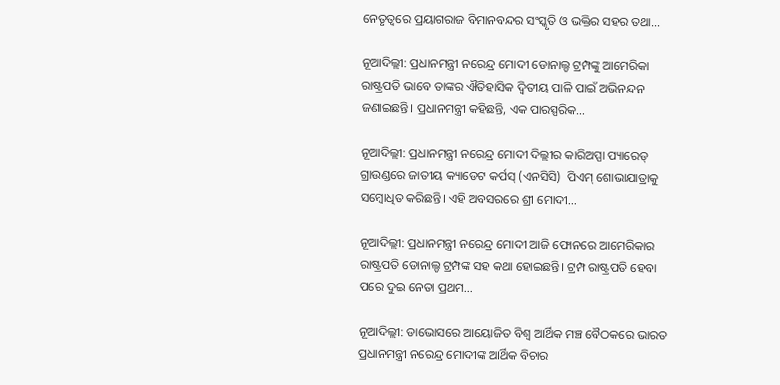ନେତୃତ୍ୱରେ ପ୍ରୟାଗରାଜ ବିମାନବନ୍ଦର ସଂସ୍କୃତି ଓ ଭକ୍ତିର ସହର ତଥା…

ନୂଆଦିଲ୍ଲୀ: ପ୍ରଧାନମନ୍ତ୍ରୀ ନରେନ୍ଦ୍ର ମୋଦୀ ଡୋନାଲ୍ଡ ଟ୍ରମ୍ପଙ୍କୁ ଆମେରିକା ରାଷ୍ଟ୍ରପତି ଭାବେ ତାଙ୍କର ଐତିହାସିକ ଦ୍ବିତୀୟ ପାଳି ପାଇଁ ଅଭିନନ୍ଦନ ଜଣାଇଛନ୍ତି। ପ୍ରଧାନମନ୍ତ୍ରୀ କହିଛନ୍ତି, ଏକ ପାରସ୍ପରିକ…

ନୂଆଦିଲ୍ଲୀ: ପ୍ରଧାନମନ୍ତ୍ରୀ ନରେନ୍ଦ୍ର ମୋଦୀ ଦିଲ୍ଲୀର କାରିଅପ୍ପା ପ୍ୟାରେଡ୍ ଗ୍ରାଉଣ୍ଡରେ ଜାତୀୟ କ୍ୟାଡେଟ କର୍ପସ୍ (ଏନସିସି)  ପିଏମ୍‍ ଶୋଭାଯାତ୍ରାକୁ ସମ୍ବୋଧିତ କରିଛନ୍ତି। ଏହି ଅବସରରେ ଶ୍ରୀ ମୋଦୀ…

ନୂଆଦିଲ୍ଲୀ: ପ୍ରଧାନମନ୍ତ୍ରୀ ନରେନ୍ଦ୍ର ମୋଦୀ ଆଜି ଫୋନରେ ଆମେରିକାର ରାଷ୍ଟ୍ରପତି ଡୋନାଲ୍ଡ ଟ୍ରମ୍ପଙ୍କ ସହ କଥା ହୋଇଛନ୍ତି। ଟ୍ରମ୍ପ ରାଷ୍ଟ୍ରପତି ହେବା ପରେ ଦୁଇ ନେତା ପ୍ରଥମ…

ନୂଆଦିଲ୍ଲୀ: ଡାଭୋସରେ ଆୟୋଜିତ ବିଶ୍ୱ ଆର୍ଥିକ ମଞ୍ଚ ବୈଠକରେ ଭାରତ ପ୍ରଧାନମନ୍ତ୍ରୀ ନରେନ୍ଦ୍ର ମୋଦୀଙ୍କ ଆର୍ଥିକ ବିଚାର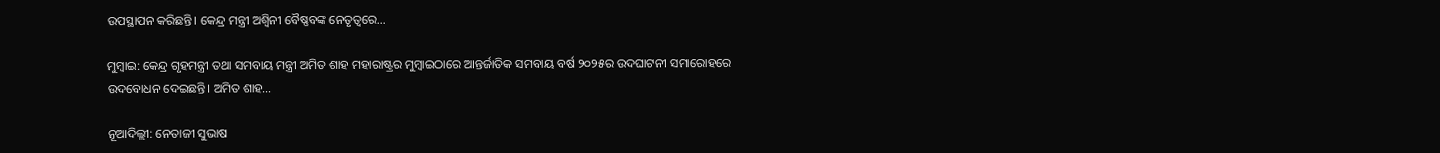ଉପସ୍ଥାପନ କରିଛନ୍ତି। କେନ୍ଦ୍ର ମନ୍ତ୍ରୀ ଅଶ୍ୱିନୀ ବୈଷ୍ଣବଙ୍କ ନେତୃତ୍ୱରେ…

ମୁମ୍ବାଇ: କେନ୍ଦ୍ର ଗୃହମନ୍ତ୍ରୀ ତଥା ସମବାୟ ମନ୍ତ୍ରୀ ଅମିତ ଶାହ ମହାରାଷ୍ଟ୍ରର ମୁମ୍ବାଇଠାରେ ଆନ୍ତର୍ଜାତିକ ସମବାୟ ବର୍ଷ ୨୦୨୫ର ଉଦଘାଟନୀ ସମାରୋହରେ ଉଦବୋଧନ ଦେଇଛନ୍ତି। ଅମିତ ଶାହ…

ନୂଆଦିଲ୍ଲୀ: ନେତାଜୀ ସୁଭାଷ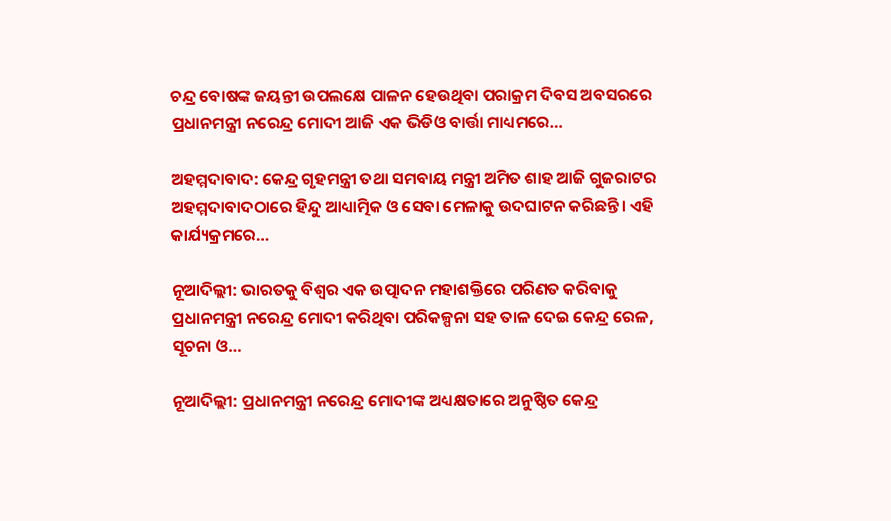ଚନ୍ଦ୍ର ବୋଷଙ୍କ ଜୟନ୍ତୀ ଉପଲକ୍ଷେ ପାଳନ ହେଉଥିବା ପରାକ୍ରମ ଦିବସ ଅବସରରେ ପ୍ରଧାନମନ୍ତ୍ରୀ ନରେନ୍ଦ୍ର ମୋଦୀ ଆଜି ଏକ ଭିଡିଓ ବାର୍ତ୍ତା ମାଧ୍ୟମରେ…

ଅହମ୍ମଦାବାଦ: କେନ୍ଦ୍ର ଗୃହମନ୍ତ୍ରୀ ତଥା ସମବାୟ ମନ୍ତ୍ରୀ ଅମିତ ଶାହ ଆଜି ଗୁଜରାଟର ଅହମ୍ମଦାବାଦଠାରେ ହିନ୍ଦୁ ଆଧ୍ୟାତ୍ମିକ ଓ ସେବା ମେଳାକୁ ଉଦଘାଟନ କରିଛନ୍ତି। ଏହି କାର୍ଯ୍ୟକ୍ରମରେ…

ନୂଆଦିଲ୍ଲୀ: ଭାରତକୁ ବିଶ୍ବର ଏକ ଉତ୍ପାଦନ ମହାଶକ୍ତିରେ ପରିଣତ କରିବାକୁ ପ୍ରଧାନମନ୍ତ୍ରୀ ନରେନ୍ଦ୍ର ମୋଦୀ କରିଥିବା ପରିକଳ୍ପନା ସହ ତାଳ ଦେଇ କେନ୍ଦ୍ର ରେଳ, ସୂଚନା ଓ…

ନୂଆଦିଲ୍ଲୀ: ପ୍ରଧାନମନ୍ତ୍ରୀ ନରେନ୍ଦ୍ର ମୋଦୀଙ୍କ ଅଧ୍ୟକ୍ଷତାରେ ଅନୁଷ୍ଠିତ କେନ୍ଦ୍ର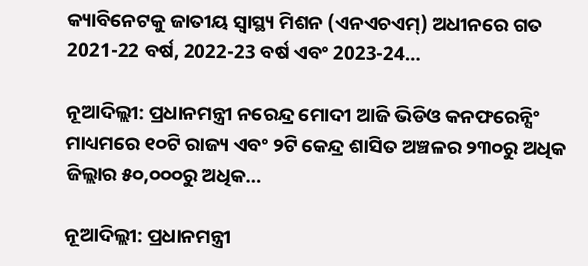କ୍ୟାବିନେଟକୁ ଜାତୀୟ ସ୍ୱାସ୍ଥ୍ୟ ମିଶନ (ଏନଏଚଏମ୍) ଅଧୀନରେ ଗତ 2021-22 ବର୍ଷ, 2022-23 ବର୍ଷ ଏବଂ 2023-24…

ନୂଆଦିଲ୍ଲୀ: ପ୍ରଧାନମନ୍ତ୍ରୀ ନରେନ୍ଦ୍ର ମୋଦୀ ଆଜି ଭିଡିଓ କନଫରେନ୍ସିଂ ମାଧ୍ୟମରେ ୧୦ଟି ରାଜ୍ୟ ଏବଂ ୨ଟି କେନ୍ଦ୍ର ଶାସିତ ଅଞ୍ଚଳର ୨୩୦ରୁ ଅଧିକ ଜିଲ୍ଲାର ୫୦,୦୦୦ରୁ ଅଧିକ…

ନୂଆଦିଲ୍ଲୀ: ପ୍ରଧାନମନ୍ତ୍ରୀ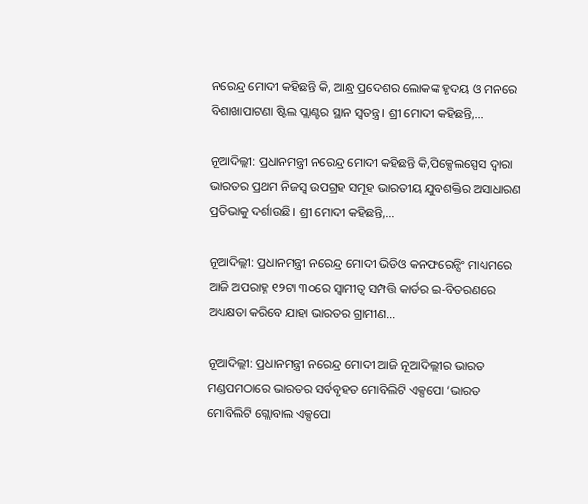ନରେନ୍ଦ୍ର ମୋଦୀ କହିଛନ୍ତି କି, ଆନ୍ଧ୍ର ପ୍ରଦେଶର ଲୋକଙ୍କ ହୃଦୟ ଓ ମନରେ ବିଶାଖାପାଟଣା ଷ୍ଟିଲ ପ୍ଲାଣ୍ଟର ସ୍ଥାନ ସ୍ୱତନ୍ତ୍ର। ଶ୍ରୀ ମୋଦୀ କହିଛନ୍ତି,…

ନୂଆଦିଲ୍ଲୀ: ପ୍ରଧାନମନ୍ତ୍ରୀ ନରେନ୍ଦ୍ର ମୋଦୀ କହିଛନ୍ତି କି,ପିକ୍ସେଲସ୍ପେସ ଦ୍ୱାରା ଭାରତର ପ୍ରଥମ ନିଜସ୍ୱ ଉପଗ୍ରହ ସମୂହ ଭାରତୀୟ ଯୁବଶକ୍ତିର ଅସାଧାରଣ ପ୍ରତିଭାକୁ ଦର୍ଶାଉଛି। ଶ୍ରୀ ମୋଦୀ କହିଛନ୍ତି,…

ନୂଆଦିଲ୍ଲୀ: ପ୍ରଧାନମନ୍ତ୍ରୀ ନରେନ୍ଦ୍ର ମୋଦୀ ଭିଡିଓ କନଫରେନ୍ସିଂ ମାଧ୍ୟମରେ ଆଜି ଅପରାହ୍ନ ୧୨ଟା ୩୦ରେ ସ୍ଵାମୀତ୍ୱ ସମ୍ପତ୍ତି କାର୍ଡର ଇ-ବିତରଣରେ ଅଧ୍ୟକ୍ଷତା କରିବେ ଯାହା ଭାରତର ଗ୍ରାମୀଣ…

ନୂଆଦିଲ୍ଲୀ: ପ୍ରଧାନମନ୍ତ୍ରୀ ନରେନ୍ଦ୍ର ମୋଦୀ ଆଜି ନୂଆଦିଲ୍ଲୀର ଭାରତ ମଣ୍ଡପମଠାରେ ଭାରତର ସର୍ବବୃହତ ମୋବିଲିଟି ଏକ୍ସପୋ ‘ଭାରତ ମୋବିଲିଟି ଗ୍ଲୋବାଲ ଏକ୍ସପୋ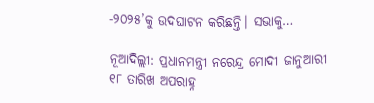-୨୦୨୫’କୁ ଉଦଘାଟନ କରିଛନ୍ତି। ସଭାକୁ…

ନୂଆଦିଲ୍ଲୀ: ପ୍ରଧାନମନ୍ତ୍ରୀ ନରେନ୍ଦ୍ର ମୋଦୀ ଜାନୁଆରୀ ୧୮ ତାରିଖ ଅପରାହ୍ନ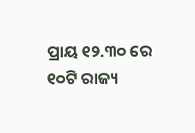ପ୍ରାୟ ୧୨.୩୦ ରେ ୧୦ଟି ରାଜ୍ୟ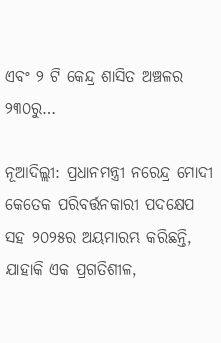ଏବଂ ୨ ଟି କେନ୍ଦ୍ର ଶାସିତ ଅଞ୍ଚଳର ୨୩୦ରୁ…

ନୂଆଦିଲ୍ଲୀ: ପ୍ରଧାନମନ୍ତ୍ରୀ ନରେନ୍ଦ୍ର ମୋଦୀ କେତେକ ପରିବର୍ତ୍ତନକାରୀ ପଦକ୍ଷେପ ସହ ୨୦୨୫ର ଅୟମାରମ୍ଭ କରିଛନ୍ତି, ଯାହାକି ଏକ ପ୍ରଗତିଶୀଳ,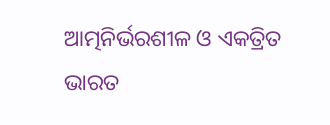ଆତ୍ମନିର୍ଭରଶୀଳ ଓ ଏକତ୍ରିତ ଭାରତ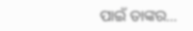ପାଇଁ ତାଙ୍କର…